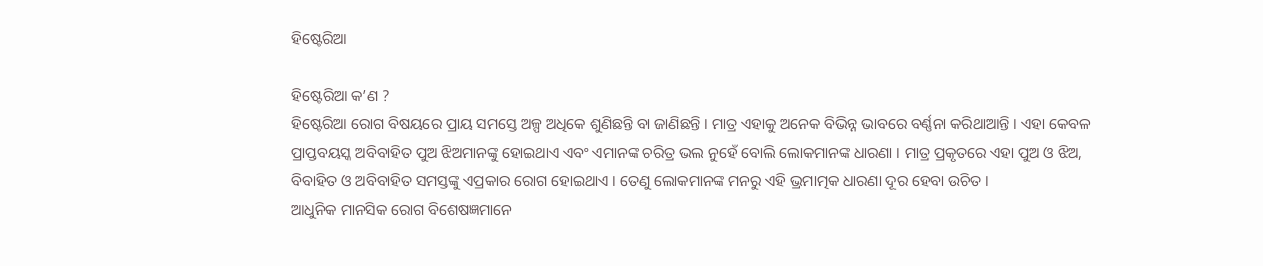ହିଷ୍ଟେରିଆ

ହିଷ୍ଟେରିଆ କ’ଣ ?
ହିଷ୍ଟେରିଆ ରୋଗ ବିଷୟରେ ପ୍ରାୟ ସମସ୍ତେ ଅଳ୍ପ ଅଧିକେ ଶୁଣିଛନ୍ତି ବା ଜାଣିଛନ୍ତି । ମାତ୍ର ଏହାକୁ ଅନେକ ବିଭିନ୍ନ ଭାବରେ ବର୍ଣ୍ଣନା କରିଥାଆନ୍ତି । ଏହା କେବଳ ପ୍ରାପ୍ତବୟସ୍କ ଅବିବାହିତ ପୁଅ ଝିଅମାନଙ୍କୁ ହୋଇଥାଏ ଏବଂ ଏମାନଙ୍କ ଚରିତ୍ର ଭଲ ନୁହେଁ ବୋଲି ଲୋକମାନଙ୍କ ଧାରଣା । ମାତ୍ର ପ୍ରକୃତରେ ଏହା ପୁଅ ଓ ଝିଅ, ବିବାହିତ ଓ ଅବିବାହିତ ସମସ୍ତଙ୍କୁ ଏପ୍ରକାର ରୋଗ ହୋଇଥାଏ । ତେଣୁ ଲୋକମାନଙ୍କ ମନରୁ ଏହି ଭ୍ରମାତ୍ମକ ଧାରଣା ଦୂର ହେବା ଉଚିତ ।
ଆଧୁନିକ ମାନସିକ ରୋଗ ବିଶେଷଜ୍ଞମାନେ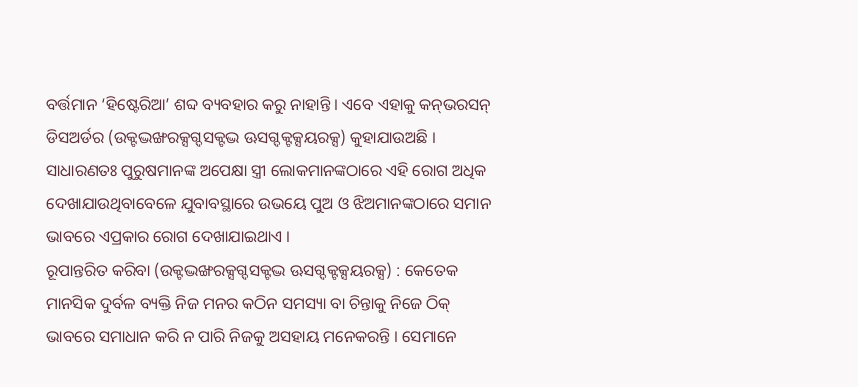ବର୍ତ୍ତମାନ ‘ହିଷ୍ଟେରିଆ’ ଶବ୍ଦ ବ୍ୟବହାର କରୁ ନାହାନ୍ତି । ଏବେ ଏହାକୁ କନ୍‍ଭରସନ୍‍ ଡିସଅର୍ଡର (ଉକ୍ଟଦ୍ଭଙ୍ଖରକ୍ସଗ୍ଦସକ୍ଟଦ୍ଭ ଊସଗ୍ଦକ୍ଟକ୍ସୟରକ୍ସ) କୁହାଯାଉଅଛି ।
ସାଧାରଣତଃ ପୁରୁଷମାନଙ୍କ ଅପେକ୍ଷା ସ୍ତ୍ରୀ ଲୋକମାନଙ୍କଠାରେ ଏହି ରୋଗ ଅଧିକ ଦେଖାଯାଉଥିବାବେଳେ ଯୁବାବସ୍ଥାରେ ଉଭୟେ ପୁଅ ଓ ଝିଅମାନଙ୍କଠାରେ ସମାନ ଭାବରେ ଏପ୍ରକାର ରୋଗ ଦେଖାଯାଇଥାଏ ।
ରୂପାନ୍ତରିତ କରିବା (ଉକ୍ଟଦ୍ଭଙ୍ଖରକ୍ସଗ୍ଦସକ୍ଟଦ୍ଭ ଊସଗ୍ଦକ୍ଟକ୍ସୟରକ୍ସ) : କେତେକ ମାନସିକ ଦୁର୍ବଳ ବ୍ୟକ୍ତି ନିଜ ମନର କଠିନ ସମସ୍ୟା ବା ଚିନ୍ତାକୁ ନିଜେ ଠିକ୍ ଭାବରେ ସମାଧାନ କରି ନ ପାରି ନିଜକୁ ଅସହାୟ ମନେକରନ୍ତି । ସେମାନେ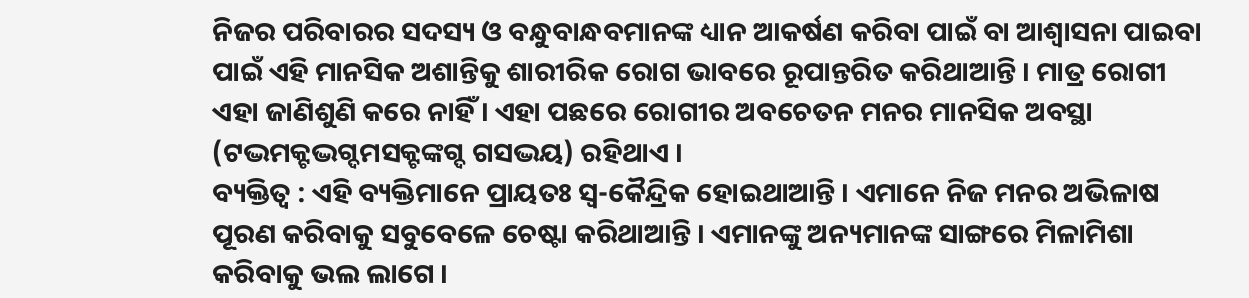ନିଜର ପରିବାରର ସଦସ୍ୟ ଓ ବନ୍ଧୁବାନ୍ଧବମାନଙ୍କ ଧ୍ୟାନ ଆକର୍ଷଣ କରିବା ପାଇଁ ବା ଆଶ୍ୱାସନା ପାଇବା ପାଇଁ ଏହି ମାନସିକ ଅଶାନ୍ତିକୁ ଶାରୀରିକ ରୋଗ ଭାବରେ ରୂପାନ୍ତରିତ କରିଥାଆନ୍ତି । ମାତ୍ର ରୋଗୀ ଏହା ଜାଣିଶୁଣି କରେ ନାହିଁ । ଏହା ପଛରେ ରୋଗୀର ଅବଚେତନ ମନର ମାନସିକ ଅବସ୍ଥା (ଟଦ୍ଭମକ୍ଟଦ୍ଭଗ୍ଦମସକ୍ଟଙ୍କଗ୍ଦ ଗସଦ୍ଭୟ) ରହିଥାଏ ।
ବ୍ୟକ୍ତିତ୍ୱ : ଏହି ବ୍ୟକ୍ତିମାନେ ପ୍ରାୟତଃ ସ୍ୱ-କୈନ୍ଦ୍ରିକ ହୋଇଥାଆନ୍ତି । ଏମାନେ ନିଜ ମନର ଅଭିଳାଷ ପୂରଣ କରିବାକୁ ସବୁବେଳେ ଚେଷ୍ଟା କରିଥାଆନ୍ତି । ଏମାନଙ୍କୁ ଅନ୍ୟମାନଙ୍କ ସାଙ୍ଗରେ ମିଳାମିଶା କରିବାକୁ ଭଲ ଲାଗେ ।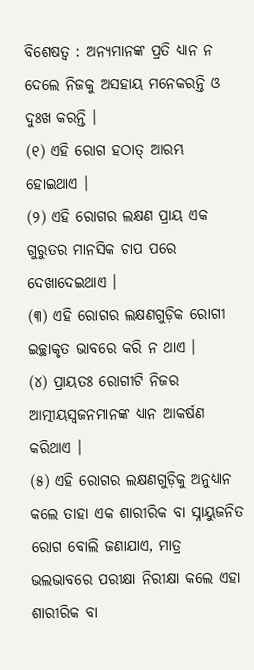ବିଶେଷତ୍ୱ : ଅନ୍ୟମାନଙ୍କ ପ୍ରତି ଧ୍ୟାନ ନ ଦେଲେ ନିଜକୁ ଅସହାୟ ମନେକରନ୍ତି ଓ ଦୁଃଖ କରନ୍ତି ।
(୧) ଏହି ରୋଗ ହଠାତ୍ ଆରମ୍ଭ ହୋଇଥାଏ ।
(୨) ଏହି ରୋଗର ଲକ୍ଷଣ ପ୍ରାୟ ଏକ ଗୁରୁତର ମାନସିକ ଚାପ ପରେ ଦେଖାଦେଇଥାଏ ।
(୩) ଏହି ରୋଗର ଲକ୍ଷଣଗୁଡ଼ିକ ରୋଗୀ ଇଚ୍ଛାକୃତ ଭାବରେ କରି ନ ଥାଏ ।
(୪) ପ୍ରାୟତଃ ରୋଗୀଟି ନିଜର ଆତ୍ମୀୟସ୍ୱଜନମାନଙ୍କ ଧ୍ୟାନ ଆକର୍ଷଣ କରିଥାଏ ।
(୫) ଏହି ରୋଗର ଲକ୍ଷଣଗୁଡ଼ିକୁ ଅନୁଧ୍ୟାନ କଲେ ତାହା ଏକ ଶାରୀରିକ ବା ସ୍ନାୟୁଜନିତ ରୋଗ ବୋଲି ଜଣାଯାଏ, ମାତ୍ର ଭଲଭାବରେ ପରୀକ୍ଷା ନିରୀକ୍ଷା କଲେ ଏହା ଶାରୀରିକ ବା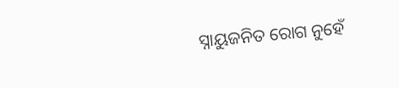ସ୍ନାୟୁଜନିତ ରୋଗ ନୁହେଁ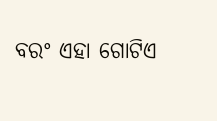ବରଂ ଏହା ଗୋଟିଏ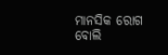ମାନସିକ ରୋଗ ବୋଲି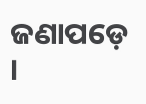ଜଣାପଡ଼େ ।